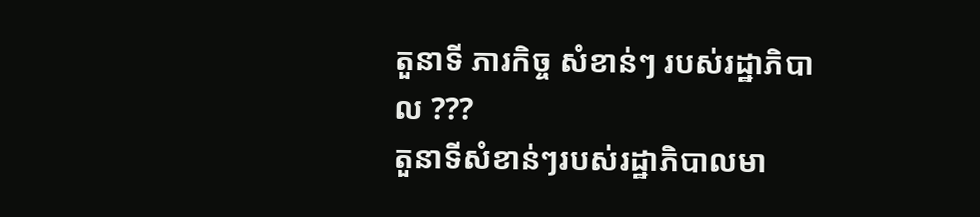តួនាទី ភារកិច្ច សំខាន់ៗ របស់រដ្ឋាភិបាល ???
តួនាទីសំខាន់ៗរបស់រដ្ឋាភិបាលមា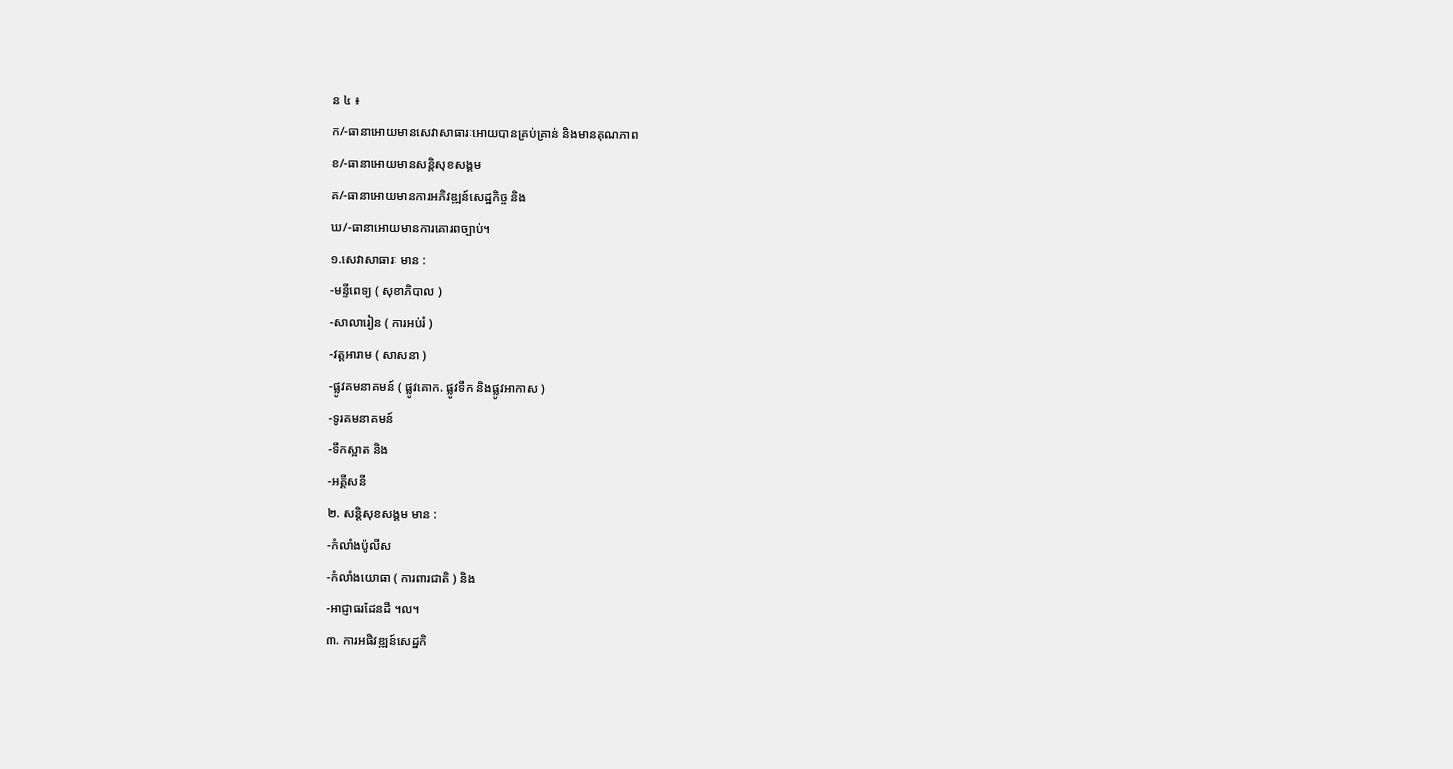ន ៤ ៖
ក/-ធានាអោយមានសេវាសាធារៈអោយបានគ្រប់គ្រាន់ និងមានគុណភាព
ខ/-ធានាអោយមានសន្តិសុខសង្គម
គ/-ធានាអោយមានការអភិវឌ្ឍន៍សេដ្ឋកិច្ច និង
ឃ/-ធានាអោយមានការគោរពច្បាប់។
១.សេវាសាធារៈ មាន :
-មន្ទីពេទ្យ ( សុខាភិបាល )
-សាលារៀន ( ការអប់រំ )
-វត្តអារាម ( សាសនា )
-ផ្លូវគមនាគមន៍ ( ផ្លូវគោក. ផ្លូវទឹក និងផ្លូវអាកាស )
-ទូរគមនាគមន៍
-ទឹកស្អាត និង
-អគ្គីសនី
២. សន្តិសុខសង្គម មាន :
-កំលាំងប៉ូលីស
-កំលាំងយោធា ( ការពារជាតិ ) និង
-អាជ្ញាធរដែនដី ។ល។
៣. ការអផិវឌ្ឍន៍សេដ្ឋកិ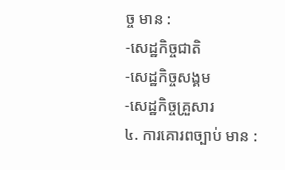ច្ច មាន :
-សេដ្ឋកិច្ចជាតិ
-សេដ្ឋកិច្ចសង្គម
-សេដ្ឋកិច្ចគ្រួសារ
៤. ការគោរពច្បាប់ មាន :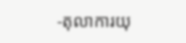-តុលាការយុ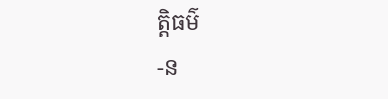ត្តិធម៌
-ន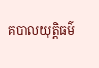គបាលយុត្តិធម៌